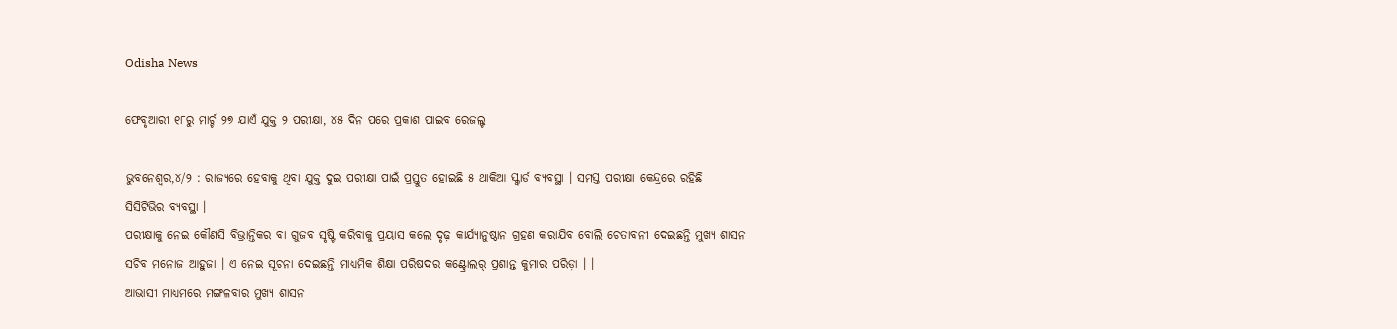Odisha News

ଫେବୃଆରୀ ୧୮ରୁ ମାର୍ଚ୍ଚ ୨୭ ଯାଏଁ ଯୁକ୍ତ ୨ ପରୀକ୍ଷା, ୪୫ ଦିନ ପରେ ପ୍ରକାଶ ପାଇବ ରେଜଲ୍ଟ

ଭୁବନେଶ୍ୱର,୪/୨ : ରାଜ୍ୟରେ ହେବାକୁ ଥିବା ଯୁକ୍ତ ଦୁଇ ପରୀକ୍ଷା ପାଇଁ ପ୍ରସ୍ତୁତ ହୋଇଛି ୫ ଥାକିଆ ସ୍କ୍ୱାର୍ଡ ବ୍ୟବସ୍ଥା । ସମସ୍ତ ପରୀକ୍ଷା କେନ୍ଦ୍ରରେ ରହିଛି ସିସିଟିଭିର ବ୍ୟବସ୍ଥା ।
ପରୀକ୍ଷାକୁ ନେଇ କୌଣସି ବିଭ୍ରାନ୍ତିକର ବା ଗୁଜବ ସୃଷ୍ଟି କରିବାକୁ ପ୍ରୟାସ କଲେ ଦୃଢ଼ କାର୍ଯ୍ୟାନୁଷ୍ଠାନ ଗ୍ରହଣ କରାଯିବ ବୋଲି ଚେତାବନୀ ଦେଇଛନ୍ତି ମୁଖ୍ୟ ଶାସନ ସଚିବ ମନୋଜ ଆହୁଜା । ଏ ନେଇ ସୂଚନା ଦେଇଛନ୍ତି ମାଧ୍ୟମିକ ଶିକ୍ଷା ପରିଷଦର କଣ୍ଟ୍ରୋଲର୍ ପ୍ରଶାନ୍ତ କୁମାର ପରିଡ଼ା । ।
ଆଭାସୀ ମାଧ୍ୟମରେ ମଙ୍ଗଳବାର ମୁଖ୍ୟ ଶାସନ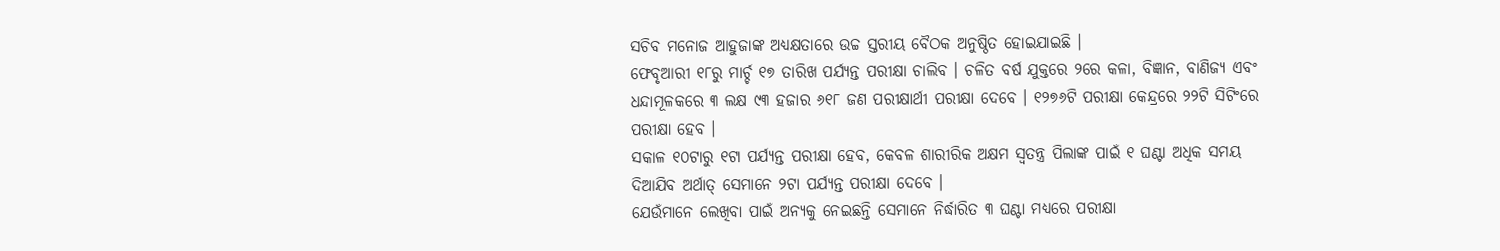ସଚିବ ମନୋଜ ଆହୁଜାଙ୍କ ଅଧ୍ୟକ୍ଷତାରେ ଉଚ୍ଚ ସ୍ତରୀୟ ବୈଠକ ଅନୁଷ୍ଠିତ ହୋଇଯାଇଛି ।
ଫେବୃଆରୀ ୧୮ରୁ ମାର୍ଚ୍ଚ ୧୭ ତାରିଖ ପର୍ଯ୍ୟନ୍ତ ପରୀକ୍ଷା ଚାଲିବ । ଚଳିତ ବର୍ଷ ଯୁକ୍ତରେ ୨ରେ କଳା, ବିଜ୍ଞାନ, ବାଣିଜ୍ୟ ଏବଂ ଧନ୍ଦାମୂଳକରେ ୩ ଲକ୍ଷ ୯୩ ହଜାର ୬୧୮ ଜଣ ପରୀକ୍ଷାର୍ଥୀ ପରୀକ୍ଷା ଦେବେ । ୧୨୭୬ଟି ପରୀକ୍ଷା କେନ୍ଦ୍ରରେ ୨୨ଟି ସିଟିଂରେ ପରୀକ୍ଷା ହେବ ।
ସକାଳ ୧୦ଟାରୁ ୧ଟା ପର୍ଯ୍ୟନ୍ତ ପରୀକ୍ଷା ହେବ, କେବଳ ଶାରୀରିକ ଅକ୍ଷମ ସ୍ୱତନ୍ତ୍ର ପିଲାଙ୍କ ପାଇଁ ୧ ଘଣ୍ଟା ଅଧିକ ସମୟ ଦିଆଯିବ ଅର୍ଥାତ୍ ସେମାନେ ୨ଟା ପର୍ଯ୍ୟନ୍ତ ପରୀକ୍ଷା ଦେବେ ।
ଯେଉଁମାନେ ଲେଖିବା ପାଇଁ ଅନ୍ୟକୁ ନେଇଛନ୍ତି ସେମାନେ ନିର୍ଦ୍ଧାରିତ ୩ ଘଣ୍ଟା ମଧ୍ୟରେ ପରୀକ୍ଷା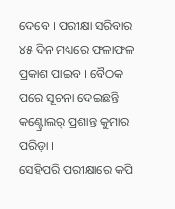ଦେବେ । ପରୀକ୍ଷା ସରିବାର ୪୫ ଦିନ ମଧ୍ୟରେ ଫଳାଫଳ ପ୍ରକାଶ ପାଇବ । ବୈଠକ ପରେ ସୂଚନା ଦେଇଛନ୍ତି କଣ୍ଟ୍ରୋଲର୍ ପ୍ରଶାନ୍ତ କୁମାର ପରିଡ଼ା ।
ସେହିପରି ପରୀକ୍ଷାରେ କପି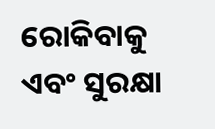ରୋକିବାକୁ ଏବଂ ସୁରକ୍ଷା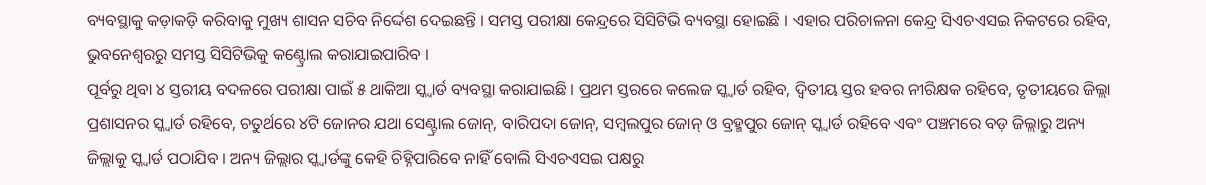ବ୍ୟବସ୍ଥାକୁ କଡ଼ାକଡ଼ି କରିବାକୁ ମୁଖ୍ୟ ଶାସନ ସଚିବ ନିର୍ଦ୍ଦେଶ ଦେଇଛନ୍ତି । ସମସ୍ତ ପରୀକ୍ଷା କେନ୍ଦ୍ରରେ ସିସିଟିଭି ବ୍ୟବସ୍ଥା ହୋଇଛି । ଏହାର ପରିଚାଳନା କେନ୍ଦ୍ର ସିଏଚଏସଇ ନିକଟରେ ରହିବ, ଭୁବନେଶ୍ୱରରୁ ସମସ୍ତ ସିସିଟିଭିକୁ କଣ୍ଟ୍ରୋଲ କରାଯାଇପାରିବ ।
ପୂର୍ବରୁ ଥିବା ୪ ସ୍ତରୀୟ ବଦଳରେ ପରୀକ୍ଷା ପାଇଁ ୫ ଥାକିଆ ସ୍କ୍ୱାର୍ଡ ବ୍ୟବସ୍ଥା କରାଯାଇଛି । ପ୍ରଥମ ସ୍ତରରେ କଲେଜ ସ୍କ୍ୱାର୍ଡ ରହିବ, ଦ୍ୱିତୀୟ ସ୍ତର ହବର ନୀରିକ୍ଷକ ରହିବେ, ତୃତୀୟରେ ଜିଲ୍ଲା ପ୍ରଶାସନର ସ୍କ୍ୱାର୍ଡ ରହିବେ, ଚତୁର୍ଥରେ ୪ଟି ଜୋନର ଯଥା ସେଣ୍ଟ୍ରାଲ ଜୋନ୍, ବାରିପଦା ଜୋନ୍, ସମ୍ବଲପୁର ଜୋନ୍ ଓ ବ୍ରହ୍ମପୁର ଜୋନ୍ ସ୍କ୍ୱାର୍ଡ ରହିବେ ଏବଂ ପଞ୍ଚମରେ ବଡ଼ ଜିଲ୍ଲାରୁ ଅନ୍ୟ ଜିଲ୍ଲାକୁ ସ୍କ୍ୱାର୍ଡ ପଠାଯିବ । ଅନ୍ୟ ଜିଲ୍ଲାର ସ୍କ୍ୱାର୍ଡଙ୍କୁ କେହି ଚିହ୍ନିପାରିବେ ନାହିଁ ବୋଲି ସିଏଚଏସଇ ପକ୍ଷରୁ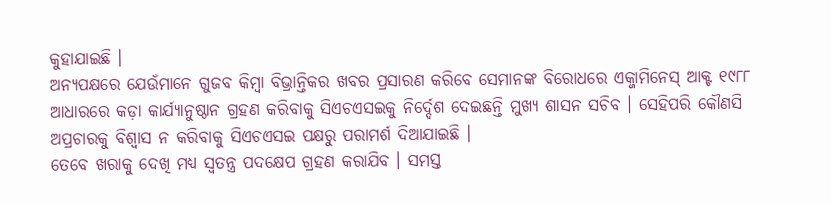କୁହାଯାଇଛି ।
ଅନ୍ୟପକ୍ଷରେ ଯେଉଁମାନେ ଗୁଜବ କିମ୍ବା ବିଭ୍ରାନ୍ତିକର ଖବର ପ୍ରସାରଣ କରିବେ ସେମାନଙ୍କ ବିରୋଧରେ ଏକ୍ଜାମିନେସ୍ ଆକ୍ଟ ୧୯୮୮ ଆଧାରରେ କଡ଼ା କାର୍ଯ୍ୟାନୁଷ୍ଠାନ ଗ୍ରହଣ କରିବାକୁ ସିଏଚଏସଇକୁ ନିର୍ଦ୍ଦେଶ ଦେଇଛନ୍ତି ମୁଖ୍ୟ ଶାସନ ସଚିବ । ସେହିପରି କୌଣସି ଅପ୍ରଚାରକୁ ବିଶ୍ୱାସ ନ କରିବାକୁ ସିଏଚଏସଇ ପକ୍ଷରୁ ପରାମର୍ଶ ଦିଆଯାଇଛି ।
ତେବେ ଖରାକୁ ଦେଖି ମଧ୍ୟ ସ୍ୱତନ୍ତ୍ର ପଦକ୍ଷେପ ଗ୍ରହଣ କରାଯିବ । ସମସ୍ତ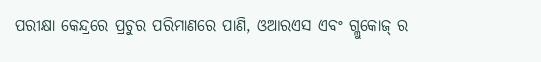ପରୀକ୍ଷା କେନ୍ଦ୍ରରେ ପ୍ରଚୁର ପରିମାଣରେ ପାଣି, ଓଆରଏସ ଏବଂ ଗ୍ଲୁକୋଜ୍ ର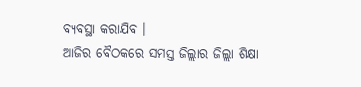ବ୍ୟବସ୍ଥା କରାଯିବ ।
ଆଜିର ବୈଠକରେ ସମସ୍ତ ଜିଲ୍ଲାର ଜିଲ୍ଲା ଶିକ୍ଷା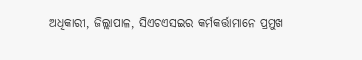ଅଧିକାରୀ, ଜିଲ୍ଲାପାଳ, ସିଏଚଏସଇର କର୍ମକର୍ତ୍ତାମାନେ ପ୍ରମୁଖ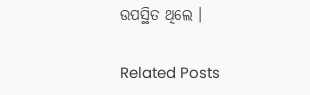ଉପସ୍ଥିତ ଥିଲେ ।

Related Posts